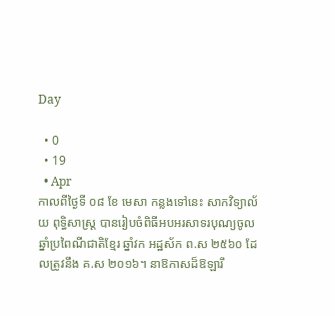Day

  • 0
  • 19
  • Apr
កាលពីថ្ងៃទី ០៨ ខែ មេសា កន្លងទៅនេះ សាកវិទ្យាល័យ ពុទ្ធិសាស្ត្រ បានរៀបចំពិធីអបអរសាទរបុណ្យចូលឆ្នាំប្រពៃណីជាតិខែ្មរ ឆ្នាំវក អដ្ឋស័ក ព.ស ២៥៦០ ដែលត្រូវនឹង គ.ស ២០១៦។ នាឱកាសដ៏ឱឡារឹ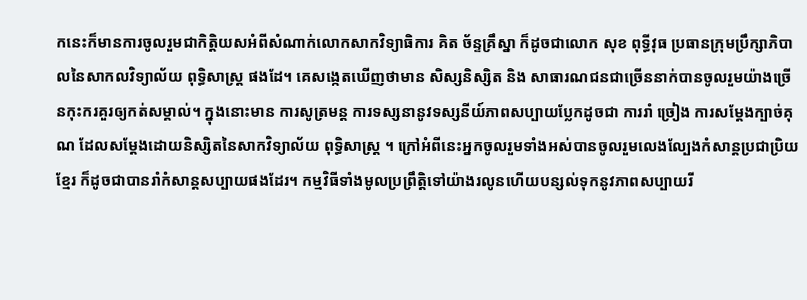កនេះក៏មានការចូលរួមជាកិត្តិយសអំពីសំណាក់លោកសាកវិទ្យាធិការ គិត ច័ន្ទគ្រឹស្នា ក៏ដូចជាលោក សុខ ពុទ្ធីវុធ ប្រធានក្រុមប្រឹក្សាភិបាលនៃសាកលវិទ្យាល័យ ពុទ្ធិសាស្ត្រ ផងដែ។ គេសង្កេតឃើញថាមាន សិស្សនិស្សិត និង សាធារណជនជាច្រើននាក់បានចូលរួមយ៉ាងច្រើនកុះករគួរឲ្យកត់សម្គាល់។ ក្នុងនោះមាន ការសូត្រមន្ត ការទស្សនានូវទស្សនីយ៍ភាពសប្បាយប្លែកដូចជា ការរាំ ច្រៀង ការសម្តែងក្បាច់គុណ ដែលសម្តែងដោយនិស្សិតនៃសាកវិទ្យាល័យ ពុទ្ធិសាស្ត្រ ។ ក្រៅអំពីនេះអ្នកចូលរួមទាំងអស់បានចូលរួមលេងល្បែងកំសាន្តប្រជាប្រិយខ្មែរ ក៏ដូចជាបានរាំកំសាន្តសប្បាយផងដែរ។ កម្មវិធីទាំងមូលប្រព្រឹត្តិទៅយ៉ាងរលូនហើយបន្សល់ទុកនូវភាពសប្បាយរី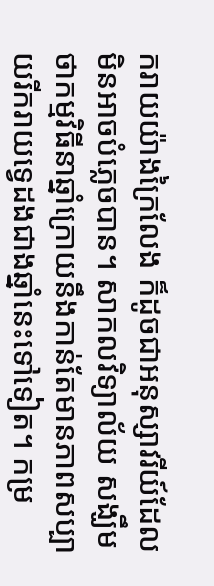ករាយយ៉ាងក្រៃលែង ក៏ដូចជាអនុស្សាវរីយ៍ដែលមិនអាចបំភ្លេចបាន។ សាកលវិទ្យាល័យ សង្ឃឹមថាកម្មវិធីនាឆ្នាំក្រោយនឹងកាន់តែមានភាពសប្បាយរីករាយទ្វេដងជាងឆ្នាំនេះទៅទៀត។ កម្រ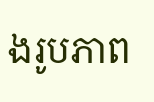ងរូបភាព